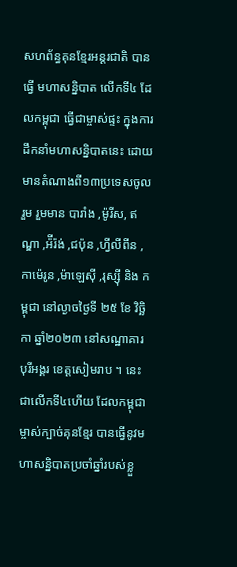សហព័ន្ធគុនខ្មែរអន្ដរជាតិ បានធ្វើ មហាសន្និបាត លើកទី៤ ដែលកម្ពុជា ធ្វើជាម្ចាស់ផ្ទះ ក្នុងការដឹកនាំមហាសន្និបាតនេះ ដោយមានតំណាងពី១៣ប្រទេសចូលរួម រួមមាន បារាំង ,ម៉ូរីស, ឥណ្ឌា ,អ៉ីរ៉ង់ ,ជប៉ុន ,ហ្វីលីពីន ,កាម៉េរូន ,ម៉ាឡេស៊ី ,រុស្ស៊ី និង កម្ពុជា នៅល្ងាចថ្ងៃទី ២៥ ខែ វិច្ឆិកា ឆ្នាំ២០២៣ នៅសណ្ឋាគារ បុរីអង្គរ ខេត្តសៀមរាប ។ នេះជាលើកទី៤ហើយ ដែលកម្ពុជា ម្ចាស់ក្បាច់គុនខ្មែរ បានធ្វើនូវមហាសន្និបាតប្រចាំឆ្នាំរបស់ខ្លួ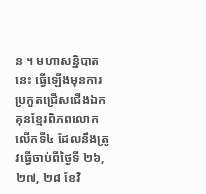ន ។ មហាសន្និបាតនេះ ធ្វើឡើងមុនការប្រកួតជ្រើសជើងឯកគុនខ្មែរពិភពលោក លើកទី៤ ដែលនឹងត្រូវធ្វើចាប់ពីថ្ងៃទី ២៦,២៧, ២៨ ខែវិ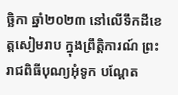ច្ឆិកា ឆ្នាំ២០២៣ នៅលើទឹកដីខេត្តសៀមរាប ក្នុងព្រឹត្តិការណ៍ ព្រះរាជពិធីបុណ្យអុំទូក បណ្តែត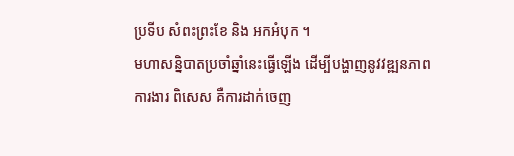ប្រទីប សំពះព្រះខែ និង អកអំបុក ។
មហាសន្និបាតប្រចាំឆ្នាំនេះធ្វើឡើង ដើម្បីបង្ហាញនូវវឌ្ឍនភាពការងារ ពិសេស គឺការដាក់ចេញ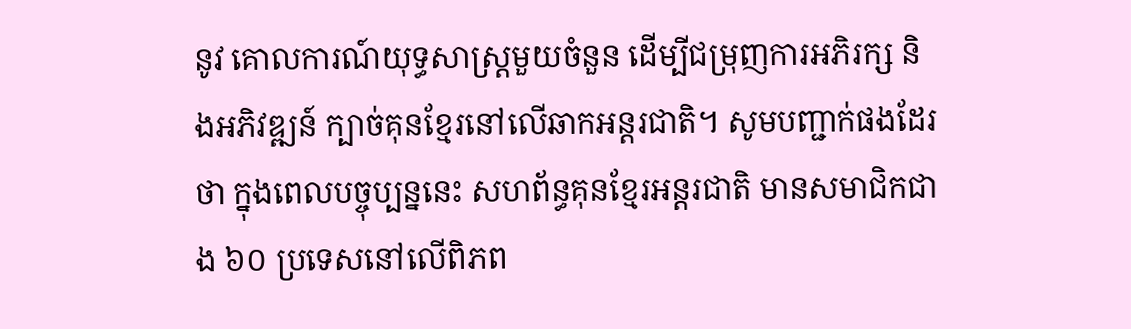នូវ គោលការណ៍យុទ្ធសាស្ដ្រមួយចំនួន ដើម្បីជម្រុញការអភិរក្ស និងអភិវឌ្ឍន៍ ក្បាច់គុនខ្មែរនៅលើឆាកអន្ដរជាតិ។ សូមបញ្ជាក់ផងដែរថា ក្នុងពេលបច្ចុប្បន្ននេះ សហព័ន្ធគុនខ្មែរអន្ដរជាតិ មានសមាជិកជាង ៦០ ប្រទេសនៅលើពិភព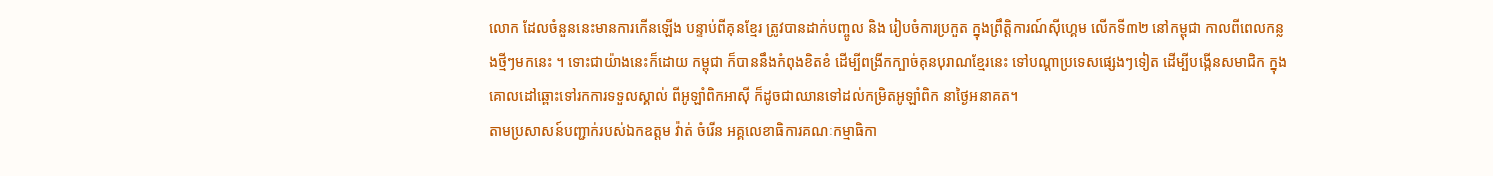លោក ដែលចំនួននេះមានការកើនឡើង បន្ទាប់ពីគុនខ្មែរ ត្រូវបានដាក់បញ្ចូល និង រៀបចំការប្រកួត ក្នុងព្រឹត្តិការណ៍ស៊ីហ្គេម លើកទី៣២ នៅកម្ពុជា កាលពីពេលកន្លងថ្មីៗមកនេះ ។ ទោះជាយ៉ាងនេះក៏ដោយ កម្ពុជា ក៏បាននឹងកំពុងខិតខំ ដើម្បីពង្រីកក្បាច់គុនបុរាណខ្មែរនេះ ទៅបណ្ដាប្រទេសផ្សេងៗទៀត ដើម្បីបង្កើនសមាជិក ក្នុងគោលដៅឆ្ពោះទៅរកការទទួលស្គាល់ ពីអូឡាំពិកអាស៊ី ក៏ដូចជាឈានទៅដល់កម្រិតអូឡាំពិក នាថ្ងៃអនាគត។
តាមប្រសាសន៍បញ្ជាក់របស់ឯកឧត្តម វ៉ាត់ ចំរើន អគ្គលេខាធិការគណៈកម្មាធិកា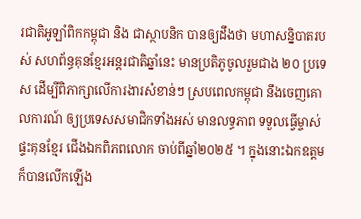រជាតិអូឡាំពិកកម្ពុជា និង ជាស្ថាបនិក បានឲ្យដឹងថា មហាសន្និបាតរបស់ សហព័ន្ធគុនខ្មែរអន្ដរជាតិឆ្នាំនេះ មានប្រតិភូចូលរួមជាង ២០ ប្រទេស ដើម្បីពិភាក្សាលើការងារសំខាន់ៗ ស្របពេលកម្ពុជា នឹងចេញគោលការណ៍ ឲ្យប្រទេសសមាជិកទាំងអស់ មានលទ្ធភាព ទទួលធ្វើម្ចាស់ផ្ទះគុនខ្មែរ ជើងឯកពិភពលោក ចាប់ពីឆ្នាំ២០២៥ ។ ក្នុងនោះឯកឧត្តម ក៏បានលើកឡើង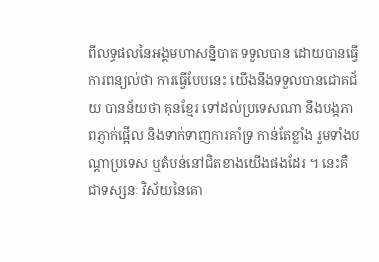ពីលទ្ធផលនៃអង្គមហាសន្និបាត ទទួលបាន ដោយបានធ្វើការពន្យល់ថា ការធ្វើបែបនេះ យើងនឹងទទួលបានជោគជ័យ បានន័យថា គុនខ្មែរ ទៅដល់ប្រទេសណា នឹងបង្កភាពភ្ញាក់ផ្អើល និងទាក់ទាញការគាំទ្រ កាន់តែខ្លាំង រួមទាំងបណ្ដាប្រទេស ឬតំបន់នៅជិតខាងយើងផងដែរ ។ នេះគឺជាទស្សនៈ វិស័យនៃគោ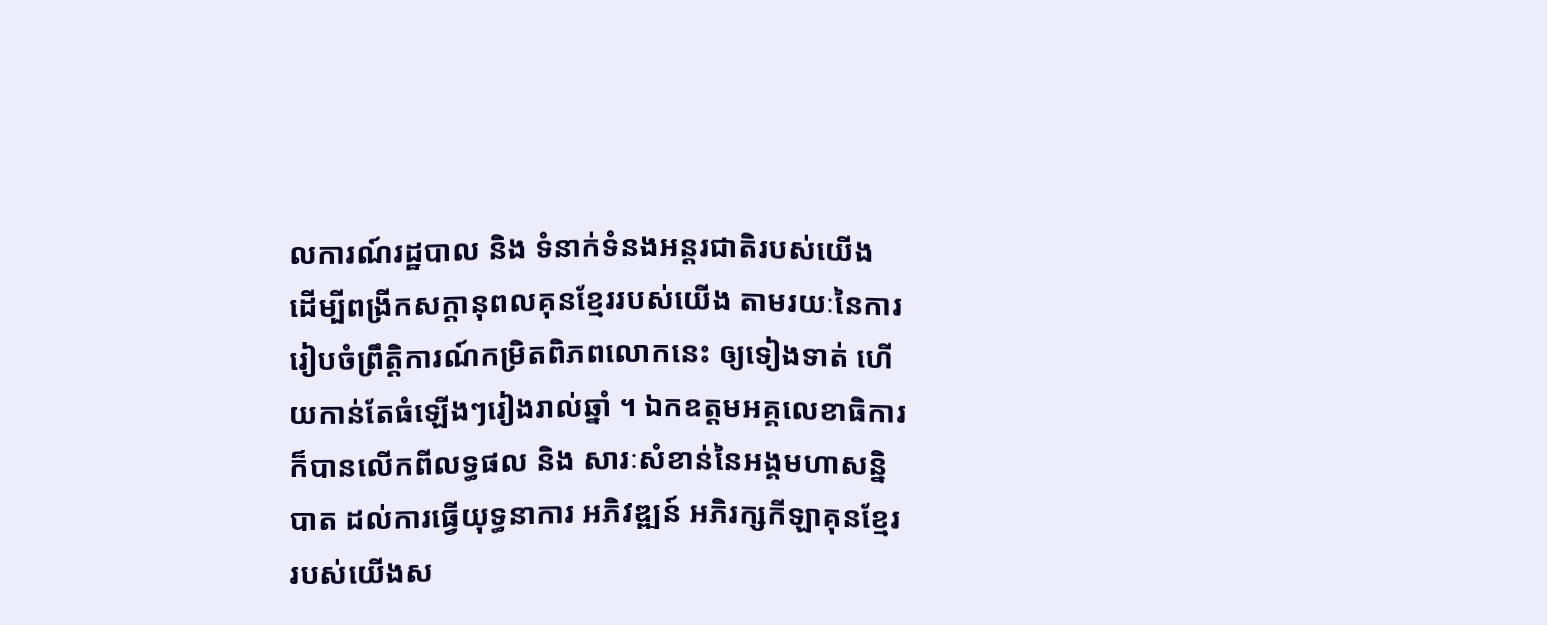លការណ៍រដ្ឋបាល និង ទំនាក់ទំនងអន្ដរជាតិរបស់យើង ដើម្បីពង្រីកសក្ដានុពលគុនខ្មែររបស់យើង តាមរយៈនៃការរៀបចំព្រឹត្តិការណ៍កម្រិតពិភពលោកនេះ ឲ្យទៀងទាត់ ហើយកាន់តែធំឡើងៗរៀងរាល់ឆ្នាំ ។ ឯកឧត្តមអគ្គលេខាធិការ ក៏បានលើកពីលទ្ធផល និង សារៈសំខាន់នៃអង្គមហាសន្និបាត ដល់ការធ្វើយុទ្ធនាការ អភិវឌ្ឍន៍ អភិរក្សកីឡាគុនខ្មែរ របស់យើងស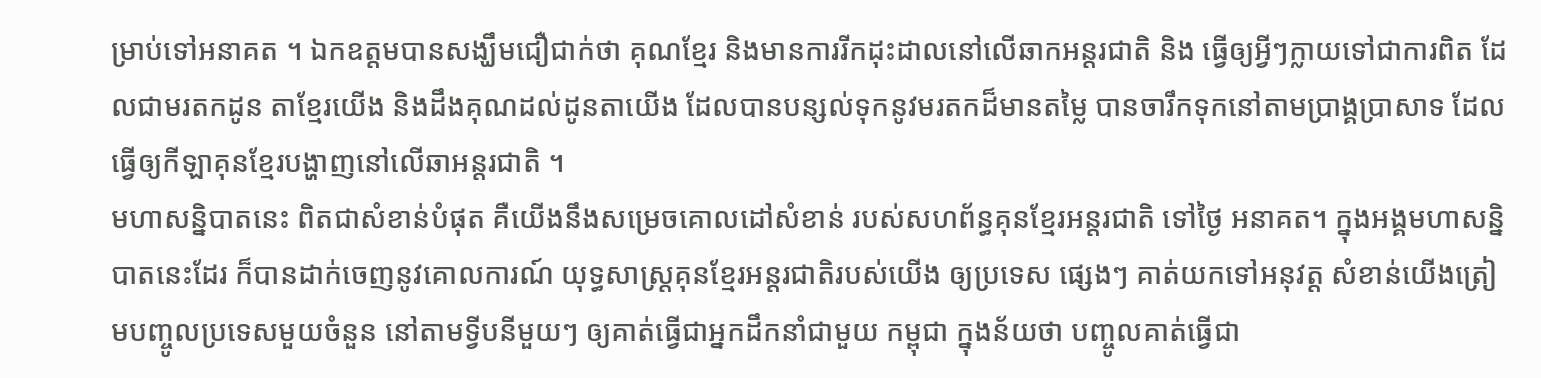ម្រាប់ទៅអនាគត ។ ឯកឧត្តមបានសង្ឃឹមជឿជាក់ថា គុណខ្មែរ និងមានការរីកដុះដាលនៅលើឆាកអន្តរជាតិ និង ធ្វើឲ្យអ្វីៗក្លាយទៅជាការពិត ដែលជាមរតកដូន តាខ្មែរយើង និងដឹងគុណដល់ដូនតាយើង ដែលបានបន្សល់ទុកនូវមរតកដ៏មានតម្លៃ បានចារឹកទុកនៅតាមប្រាង្គប្រាសាទ ដែលធ្វើឲ្យកីឡាគុនខ្មែរបង្ហាញនៅលើឆាអន្តរជាតិ ។
មហាសន្និបាតនេះ ពិតជាសំខាន់បំផុត គឺយើងនឹងសម្រេចគោលដៅសំខាន់ របស់សហព័ន្ធគុនខ្មែរអន្ដរជាតិ ទៅថ្ងៃ អនាគត។ ក្នុងអង្គមហាសន្និបាតនេះដែរ ក៏បានដាក់ចេញនូវគោលការណ៍ យុទ្ធសាស្ដ្រគុនខ្មែរអន្ដរជាតិរបស់យើង ឲ្យប្រទេស ផ្សេងៗ គាត់យកទៅអនុវត្ត សំខាន់យើងត្រៀមបញ្ចូលប្រទេសមួយចំនួន នៅតាមទ្វីបនីមួយៗ ឲ្យគាត់ធ្វើជាអ្នកដឹកនាំជាមួយ កម្ពុជា ក្នុងន័យថា បញ្ចូលគាត់ធ្វើជា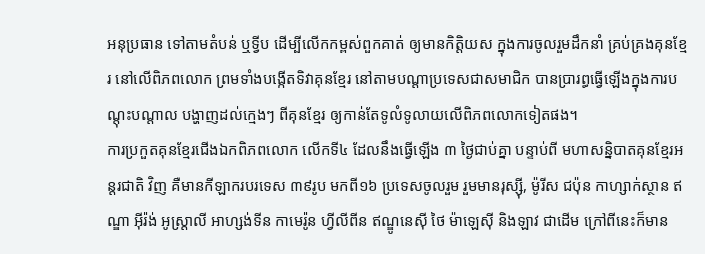អនុប្រធាន ទៅតាមតំបន់ ឬទ្វីប ដើម្បីលើកកម្ពស់ពួកគាត់ ឲ្យមានកិត្តិយស ក្នុងការចូលរួមដឹកនាំ គ្រប់គ្រងគុនខ្មែរ នៅលើពិភពលោក ព្រមទាំងបង្កើតទិវាគុនខ្មែរ នៅតាមបណ្តាប្រទេសជាសមាជិក បានប្រារព្ធធ្វើឡើងក្នុងការបណ្តុះបណ្តាល បង្ហាញដល់ក្មេងៗ ពីគុនខ្មែរ ឲ្យកាន់តែទូលំទូលាយលើពិភពលោកទៀតផង។
ការប្រកួតគុនខ្មែរជើងឯកពិភពលោក លើកទី៤ ដែលនឹងធ្វើឡើង ៣ ថ្ងៃជាប់គ្នា បន្ទាប់ពី មហាសន្និបាតគុនខ្មែរអន្ដរជាតិ វិញ គឺមានកីឡាករបរទេស ៣៩រូប មកពី១៦ ប្រទេសចូលរួម រួមមានរុស្ស៊ី, ម៉ូរីស ជប៉ុន កាហ្សាក់ស្ថាន ឥណ្ឌា អ៊ីរ៉ង់ អូស្ដ្រាលី អាហ្សង់ទីន កាមេរ៉ូន ហ្វីលីពីន ឥណ្ឌូនេស៊ី ថៃ ម៉ាឡេស៊ី និងឡាវ ជាដើម ក្រៅពីនេះក៏មាន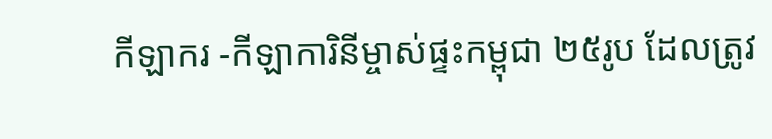កីឡាករ -កីឡាការិនីម្ចាស់ផ្ទះកម្ពុជា ២៥រូប ដែលត្រូវ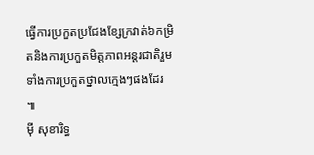ធ្វើការប្រកួតប្រជែងខ្សែក្រវាត់៦កម្រិតនិងការប្រកួតមិត្តភាពអន្ដរជាតិរួមទាំងការប្រកួតថ្នាលក្មេងៗផងដែរ ៕
ម៉ី សុខារិទ្ធ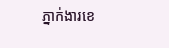ភ្នាក់ងារខេ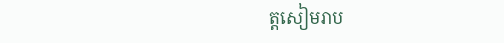ត្តសៀមរាប